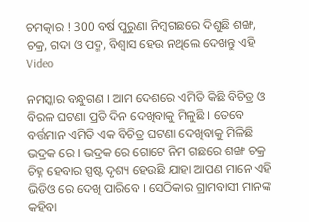ଚମତ୍କାର ! 300 ବର୍ଷ ପୁରୁଣା ନିମ୍ବଗଛରେ ଦିଶୁଛି ଶଙ୍ଖ, ଚକ୍ର, ଗଦା ଓ ପଦ୍ମ, ବିଶ୍ଵାସ ହେଉ ନଥିଲେ ଦେଖନ୍ତୁ ଏହି Video

ନମସ୍କାର ବନ୍ଧୁଗଣ । ଆମ ଦେଶରେ ଏମିତି କିଛି ବିଚିତ୍ର ଓ ବିରଳ ଘଟଣା ପ୍ରତି ଦିନ ଦେଖିବାକୁ ମିଳୁଛି । ତେବେ ବର୍ତ୍ତମାନ ଏମିତି ଏକ ବିଚିତ୍ର ଘଟଣା ଦେଖିବାକୁ ମିଳିଛି ଭଦ୍ରକ ରେ । ଭଦ୍ରକ ରେ ଗୋଟେ ନିମ ଗଛରେ ଶଙ୍ଖ ଚକ୍ର ଚିହ୍ନ ହେବାର ସ୍ପଷ୍ଟ ଦୃଶ୍ୟ ହେଉଛି ଯାହା ଆପଣ ମାନେ ଏହି ଭିଡିଓ ରେ ଦେଖି ପାରିବେ । ସେଠିକାର ଗ୍ରାମବାସୀ ମାନଙ୍କ କହିବା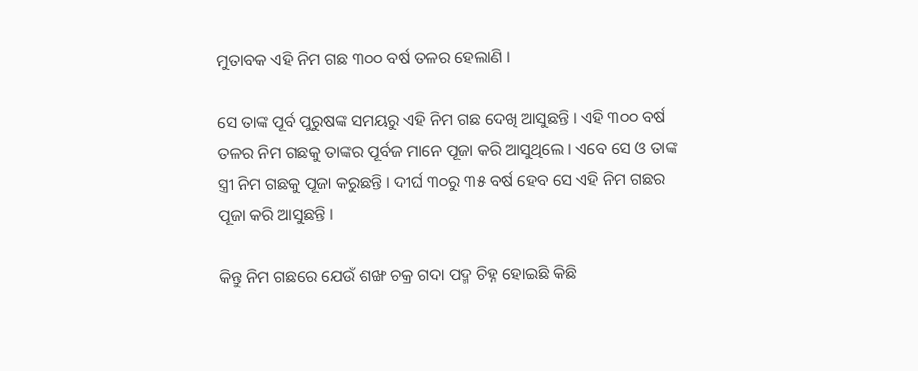ମୁତାବକ ଏହି ନିମ ଗଛ ୩୦୦ ବର୍ଷ ତଳର ହେଲାଣି ।

ସେ ତାଙ୍କ ପୂର୍ବ ପୁରୁଷଙ୍କ ସମୟରୁ ଏହି ନିମ ଗଛ ଦେଖି ଆସୁଛନ୍ତି । ଏହି ୩୦୦ ବର୍ଷ ତଳର ନିମ ଗଛକୁ ତାଙ୍କର ପୂର୍ବଜ ମାନେ ପୂଜା କରି ଆସୁଥିଲେ । ଏବେ ସେ ଓ ତାଙ୍କ ସ୍ତ୍ରୀ ନିମ ଗଛକୁ ପୂଜା କରୁଛନ୍ତି । ଦୀର୍ଘ ୩୦ରୁ ୩୫ ବର୍ଷ ହେବ ସେ ଏହି ନିମ ଗଛର ପୂଜା କରି ଆସୁଛନ୍ତି ।

କିନ୍ତୁ ନିମ ଗଛରେ ଯେଉଁ ଶଙ୍ଖ ଚକ୍ର ଗଦା ପଦ୍ମ ଚିହ୍ନ ହୋଇଛି କିଛି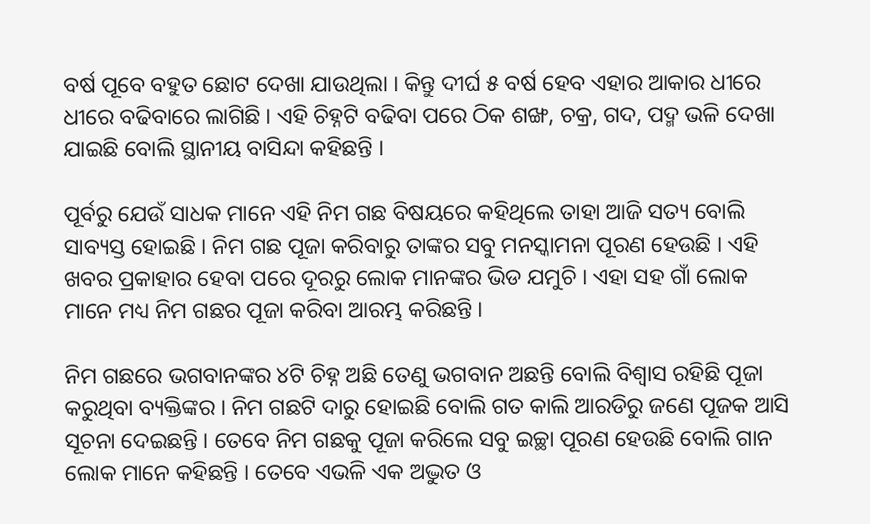ବର୍ଷ ପୂବେ ବହୁତ ଛୋଟ ଦେଖା ଯାଉଥିଲା । କିନ୍ତୁ ଦୀର୍ଘ ୫ ବର୍ଷ ହେବ ଏହାର ଆକାର ଧୀରେ ଧୀରେ ବଢିବାରେ ଲାଗିଛି । ଏହି ଚିହ୍ନଟି ବଢିବା ପରେ ଠିକ ଶଙ୍ଖ, ଚକ୍ର, ଗଦ, ପଦ୍ମ ଭଳି ଦେଖା ଯାଇଛି ବୋଲି ସ୍ଥାନୀୟ ବାସିନ୍ଦା କହିଛନ୍ତି ।

ପୂର୍ବରୁ ଯେଉଁ ସାଧକ ମାନେ ଏହି ନିମ ଗଛ ବିଷୟରେ କହିଥିଲେ ତାହା ଆଜି ସତ୍ୟ ବୋଲି ସାବ୍ୟସ୍ତ ହୋଇଛି । ନିମ ଗଛ ପୂଜା କରିବାରୁ ତାଙ୍କର ସବୁ ମନସ୍କାମନା ପୂରଣ ହେଉଛି । ଏହି ଖବର ପ୍ରକାହାର ହେବା ପରେ ଦୂରରୁ ଲୋକ ମାନଙ୍କର ଭିଡ ଯମୁଚି । ଏହା ସହ ଗାଁ ଲୋକ ମାନେ ମଧ୍ୟ ନିମ ଗଛର ପୂଜା କରିବା ଆରମ୍ଭ କରିଛନ୍ତି ।

ନିମ ଗଛରେ ଭଗବାନଙ୍କର ୪ଟି ଚିହ୍ନ ଅଛି ତେଣୁ ଭଗବାନ ଅଛନ୍ତି ବୋଲି ବିଶ୍ଵାସ ରହିଛି ପୂଜା କରୁଥିବା ବ୍ୟକ୍ତିଙ୍କର । ନିମ ଗଛଟି ଦାରୁ ହୋଇଛି ବୋଲି ଗତ କାଲି ଆରଡିରୁ ଜଣେ ପୂଜକ ଆସି ସୂଚନା ଦେଇଛନ୍ତି । ତେବେ ନିମ ଗଛକୁ ପୂଜା କରିଲେ ସବୁ ଇଚ୍ଛା ପୂରଣ ହେଉଛି ବୋଲି ଗାନ ଲୋକ ମାନେ କହିଛନ୍ତି । ତେବେ ଏଭଳି ଏକ ଅଦ୍ଭୁତ ଓ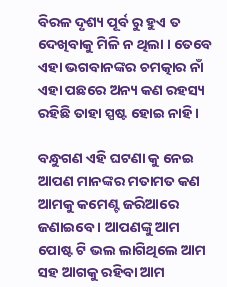ବିରଳ ଦୃଶ୍ୟ ପୂର୍ବ ରୁ ହୁଏ ତ ଦେଖିବାକୁ ମିଳି ନ ଥିଲା । ତେବେ ଏହା ଭଗବାନଙ୍କର ଚମତ୍କାର ନାଁ ଏହା ପଛରେ ଅନ୍ୟ କଣ ରହସ୍ୟ ରହିଛି ତାହା ସ୍ପଷ୍ଟ ହୋଇ ନାହି ।

ବନ୍ଧୁଗଣ ଏହି ଘଟଣା କୁ ନେଇ ଆପଣ ମାନଙ୍କର ମତାମତ କଣ ଆମକୁ କମେଣ୍ଟ ଜରିଆରେ ଜଣାଇବେ । ଆପଣଙ୍କୁ ଆମ ପୋଷ୍ଟ ଟି ଭଲ ଲାଗିଥିଲେ ଆମ ସହ ଆଗକୁ ରହିବା ଆମ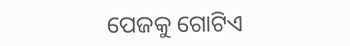ପେଜକୁ ଗୋଟିଏ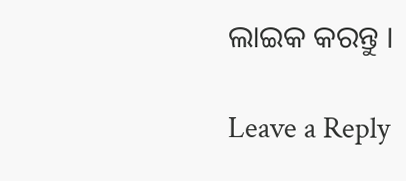ଲାଇକ କରନ୍ତୁ ।

Leave a Reply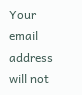Your email address will not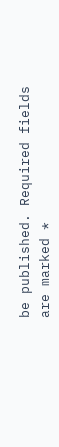be published. Required fields are marked *